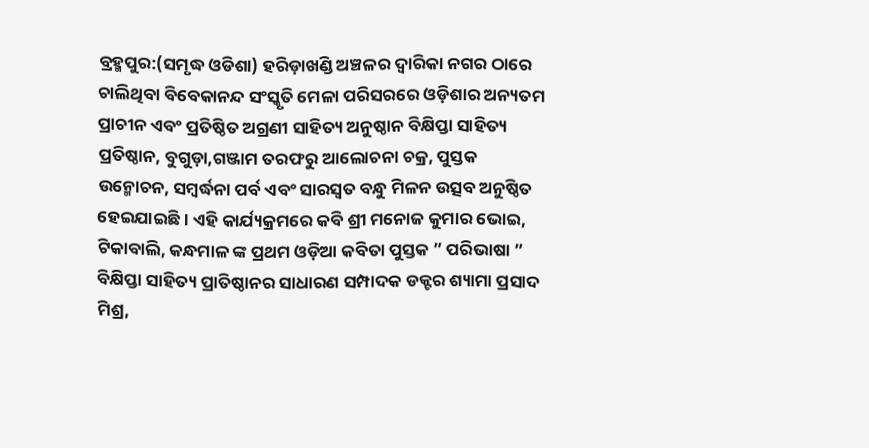ବ୍ରହ୍ମପୁର:(ସମୃଦ୍ଧ ଓଡିଶା) ହରିଡ଼ାଖଣ୍ଡି ଅଞ୍ଚଳର ଦ୍ବାରିକା ନଗର ଠାରେ ଚାଲିଥିବା ବିବେକାନନ୍ଦ ସଂସ୍କୃତି ମେଳା ପରିସରରେ ଓଡ଼ିଶାର ଅନ୍ୟତମ ପ୍ରାଚୀନ ଏବଂ ପ୍ରତିଷ୍ଠିତ ଅଗ୍ରଣୀ ସାହିତ୍ୟ ଅନୁଷ୍ଠାନ ବିକ୍ଷିପ୍ତା ସାହିତ୍ୟ ପ୍ରତିଷ୍ଠାନ, ବୁଗୁଡ଼ା,ଗଞ୍ଜାମ ତରଫରୁ ଆଲୋଚନା ଚକ୍ର, ପୁସ୍ତକ ଉନ୍ମୋଚନ, ସମ୍ବର୍ଦ୍ଧନା ପର୍ବ ଏବଂ ସାରସ୍ୱତ ବନ୍ଧୁ ମିଳନ ଉତ୍ସବ ଅନୁଷ୍ଠିତ ହେଇଯାଇଛି । ଏହି କାର୍ଯ୍ୟକ୍ରମରେ କବି ଶ୍ରୀ ମନୋଜ କୁମାର ଭୋଇ, ଟିକାବାଲି, କନ୍ଧମାଳ ଙ୍କ ପ୍ରଥମ ଓଡ଼ିଆ କବିତା ପୁସ୍ତକ ” ପରିଭାଷା ” ବିକ୍ଷିପ୍ତା ସାହିତ୍ୟ ପ୍ରାତିଷ୍ଠାନର ସାଧାରଣ ସମ୍ପାଦକ ଡକ୍ଟର ଶ୍ୟାମା ପ୍ରସାଦ ମିଶ୍ର,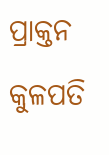ପ୍ରାକ୍ତନ କୁଳପତି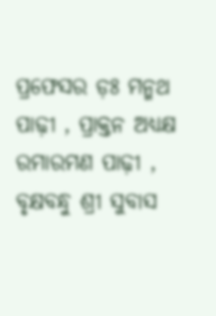ପ୍ରଫେସର ଡ଼ଃ ମନ୍ମଥ ପାଢ଼ୀ , ପ୍ରାକ୍ତନ ଅଧ୍ୟକ୍ଷ ରମାରମଣ ପାଢ଼ୀ , ବୃକ୍ଷବନ୍ଧୁ ଶ୍ରୀ ସୁବାସ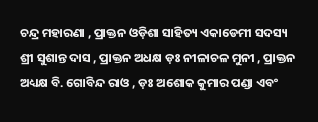ଚନ୍ଦ୍ର ମହାରଣା , ପ୍ରାକ୍ତନ ଓଡ଼ିଶା ସାହିତ୍ୟ ଏକାଡେମୀ ସଦସ୍ୟ ଶ୍ରୀ ସୁଶାନ୍ତ ଦାସ , ପ୍ରାକ୍ତନ ଅଧକ୍ଷ ଡ଼ଃ ନୀଳାଚଳ ମୁନୀ , ପ୍ରାକ୍ତନ ଅଧ୍ୟକ୍ଷ ବି. ଗୋବିନ୍ଦ ରାଓ , ଡ଼ଃ ଅଶୋକ କୁମାର ପଣ୍ଡା ଏବଂ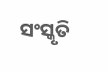ସଂସ୍କୃତି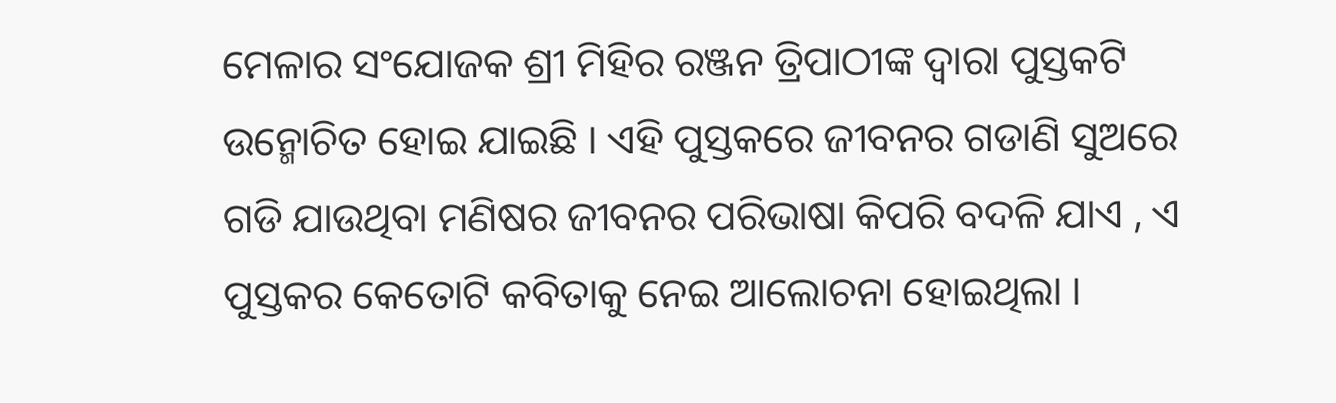ମେଳାର ସଂଯୋଜକ ଶ୍ରୀ ମିହିର ରଞ୍ଜନ ତ୍ରିପାଠୀଙ୍କ ଦ୍ଵାରା ପୁସ୍ତକଟି ଉନ୍ମୋଚିତ ହୋଇ ଯାଇଛି । ଏହି ପୁସ୍ତକରେ ଜୀବନର ଗଡାଣି ସୁଅରେ ଗଡି ଯାଉଥିବା ମଣିଷର ଜୀବନର ପରିଭାଷା କିପରି ବଦଳି ଯାଏ , ଏ ପୁସ୍ତକର କେତୋଟି କବିତାକୁ ନେଇ ଆଲୋଚନା ହୋଇଥିଲା ।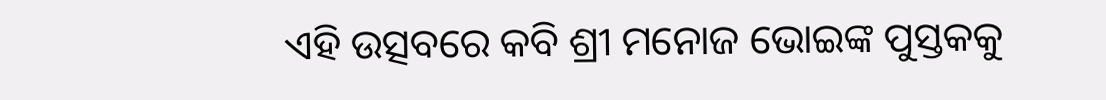ଏହି ଉତ୍ସବରେ କବି ଶ୍ରୀ ମନୋଜ ଭୋଇଙ୍କ ପୁସ୍ତକକୁ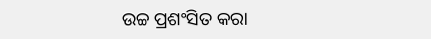ଉଚ୍ଚ ପ୍ରଶଂସିତ କରା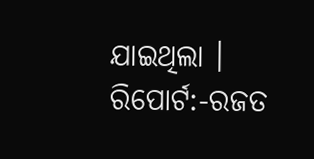ଯାଇଥିଲା ।
ରିପୋର୍ଟ:-ରଜତ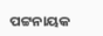ପଟ୍ଟନାୟକ